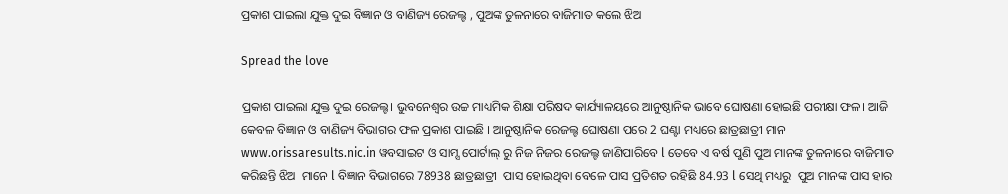ପ୍ରକାଶ ପାଇଲା ଯୁକ୍ତ ଦୁଇ ବିଜ୍ଞାନ ଓ ବାଣିଜ୍ୟ ରେଜଲ୍ଟ , ପୁଅଙ୍କ ତୁଳନାରେ ବାଜିମାତ କଲେ ଝିଅ

Spread the love

ପ୍ରକାଶ ପାଇଲା ଯୁକ୍ତ ଦୁଇ ରେଜଲ୍ଟ। ଭୁବନେଶ୍ବର ଉଚ୍ଚ ମାଧ୍ୟମିକ ଶିକ୍ଷା ପରିଷଦ କାର୍ଯ୍ୟାଳୟରେ ଆନୁଷ୍ଠାନିକ ଭାବେ ଘୋଷଣା ହୋଇଛି ପରୀକ୍ଷା ଫଳ। ଆଜି କେବଳ ବିଜ୍ଞାନ ଓ ବାଣିଜ୍ୟ ବିଭାଗର ଫଳ ପ୍ରକାଶ ପାଇଛି । ଆନୁଷ୍ଠାନିକ ରେଜଲ୍ଟ ଘୋଷଣା ପରେ 2 ଘଣ୍ଟା ମଧ୍ୟରେ ଛାତ୍ରଛାତ୍ରୀ ମାନ www.orissaresults.nic.in ୱବସାଇଟ ଓ ସାମ୍ସ ପୋର୍ଟାଲ୍ ରୁ ନିଜ ନିଜର ରେଜଲ୍ଟ ଜାଣିପାରିବେ l ତେବେ ଏ ବର୍ଷ ପୁଣି ପୁଅ ମାନଙ୍କ ତୁଳନାରେ ବାଜିମାତ କରିଛନ୍ତି ଝିଅ  ମାନେ l ବିଜ୍ଞାନ ବିଭାଗରେ 78938 ଛାତ୍ରଛାତ୍ରୀ  ପାସ ହୋଇଥିବା ବେଳେ ପାସ ପ୍ରତିଶତ ରହିଛି 84.93 l ସେଥି ମଧ୍ୟରୁ  ପୁଅ ମାନଙ୍କ ପାସ ହାର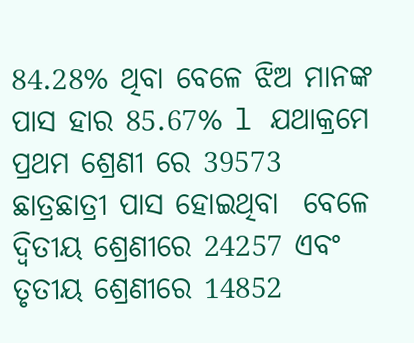84.28% ଥିବା ବେଳେ ଝିଅ ମାନଙ୍କ ପାସ ହାର 85.67% l ଯଥାକ୍ରମେ ପ୍ରଥମ ଶ୍ରେଣୀ ରେ 39573 ଛାତ୍ରଛାତ୍ରୀ ପାସ ହୋଇଥିବା  ବେଳେ ଦ୍ଵିତୀୟ ଶ୍ରେଣୀରେ 24257 ଏବଂ ତୃତୀୟ ଶ୍ରେଣୀରେ 14852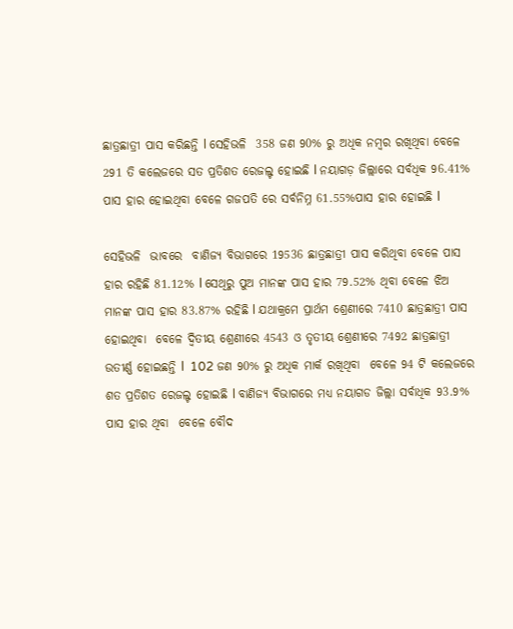ଛାତ୍ରଛାତ୍ରୀ ପାସ କରିଛନ୍ତି l ସେହିଭଳି  358 ଜଣ 90% ରୁ ଅଧିକ ନମ୍ବର ରଖିଥିବା ବେଳେ 291 ତି କଲେଜରେ ସତ ପ୍ରତିଶତ ରେଜଲ୍ଟ ହୋଇଛି l ନୟାଗଡ଼ ଜିଲ୍ଲାରେ ସର୍ବଧିକ 96.41% ପାସ ହାର ହୋଇଥିବା ବେଳେ ଗଜପତି ରେ ସର୍ବନିମ୍ନ 61.55%ପାସ ହାର ହୋଇଛି l

ସେହିଭଳି  ଭାବରେ  ବାଣିଜ୍ୟ ବିଭାଗରେ 19536 ଛାତ୍ରଛାତ୍ରୀ ପାସ କରିଥିବା ବେଳେ ପାସ ହାର ରହିଛି 81.12% l ସେଥିରୁ ପୁଅ ମାନଙ୍କ ପାସ ହାର 79.52% ଥିବା ବେଳେ ଝିଅ ମାନଙ୍କ ପାସ ହାର 83.87% ରହିଛି l ଯଥାକ୍ରମେ ପ୍ରାର୍ଥମ ଶ୍ରେଣୀରେ 7410 ଛାତ୍ରଛାତ୍ରୀ ପାସ ହୋଇଥିବା  ବେଳେ ଦ୍ଵିତୀୟ ଶ୍ରେଣୀରେ 4543 ଓ ତୃତୀୟ ଶ୍ରେଣୀରେ 7492 ଛାତ୍ରଛାତ୍ରୀ ଉତୀର୍ଣ୍ଣ ହୋଇଛନ୍ତି l  102 ଜଣ 90% ରୁ ଅଧିକ ମାର୍କ ରଖିଥିବା  ବେଳେ 94 ଟି କଲେଜରେ ଶତ ପ୍ରତିଶତ ରେଜଲ୍ଟ ହୋଇଛି l ବାଣିଜ୍ୟ ବିଭାଗରେ ମଧ୍ୟ ନୟାଗଡ ଜିଲ୍ଲା ସର୍ବାଧିକ 93.9% ପାସ ହାର ଥିବା  ବେଳେ ବୌଦ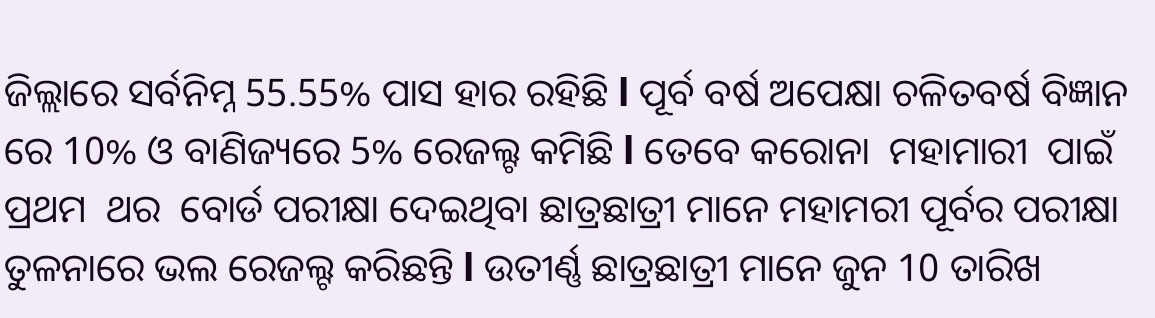ଜିଲ୍ଲାରେ ସର୍ବନିମ୍ନ 55.55% ପାସ ହାର ରହିଛି l ପୂର୍ବ ବର୍ଷ ଅପେକ୍ଷା ଚଳିତବର୍ଷ ବିଜ୍ଞାନ ରେ 10% ଓ ବାଣିଜ୍ୟରେ 5% ରେଜଲ୍ଟ କମିଛି l ତେବେ କରୋନା  ମହାମାରୀ  ପାଇଁ ପ୍ରଥମ  ଥର  ବୋର୍ଡ ପରୀକ୍ଷା ଦେଇଥିବା ଛାତ୍ରଛାତ୍ରୀ ମାନେ ମହାମରୀ ପୂର୍ବର ପରୀକ୍ଷା ତୁଳନାରେ ଭଲ ରେଜଲ୍ଟ କରିଛନ୍ତି l ଉତୀର୍ଣ୍ଣ ଛାତ୍ରଛାତ୍ରୀ ମାନେ ଜୁନ 10 ତାରିଖ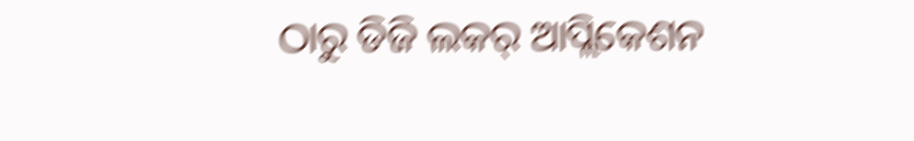ଠାରୁ ଡିଜି ଲକର୍ ଆପ୍ଲିକେଶନ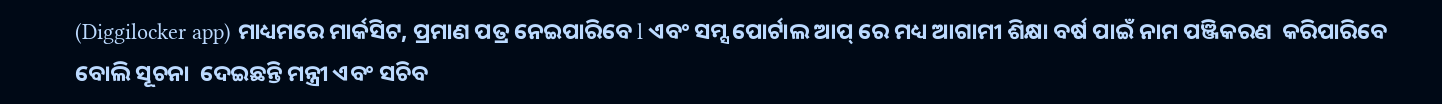(Diggilocker app) ମାଧ୍ୟମରେ ମାର୍କସିଟ, ପ୍ରମାଣ ପତ୍ର ନେଇପାରିବେ l ଏବଂ ସମ୍ସ ପୋର୍ଟାଲ ଆପ୍ ରେ ମଧ୍ୟ ଆଗାମୀ ଶିକ୍ଷା ବର୍ଷ ପାଇଁ ନାମ ପଞ୍ଜିକରଣ  କରିପାରିବେ ବୋଲି ସୂଚନା  ଦେଇଛନ୍ତି ମନ୍ତ୍ରୀ ଏବଂ ସଚିବ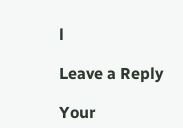l

Leave a Reply

Your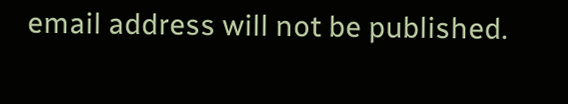email address will not be published.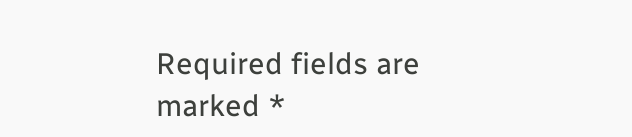Required fields are marked *